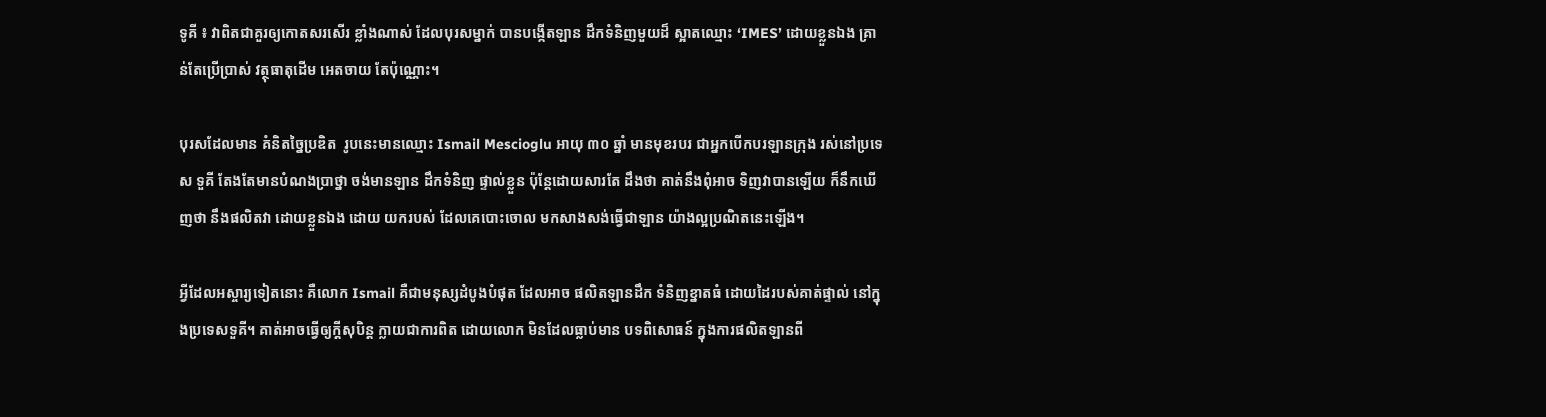ទូគី ៖ វាពិតជាគួរឲ្យកោតសរសើរ ខ្លាំងណាស់ ដែលបុរសម្នាក់ បានបង្កើតឡាន ដឹកទំនិញមួយដ៏ ស្អាតឈ្មោះ ‘IMES’ ដោយខ្លួនឯង គ្រាន់តែប្រើប្រាស់ វត្ថុធាតុដើម អេតចាយ តែប៉ុណ្ណោះ។

បុរសដែលមាន គំនិតច្នៃប្រឌិត  រូបនេះមានឈ្មោះ Ismail Mescioglu អាយុ ៣០ ឆ្នាំ មានមុខរបរ ជាអ្នកបើកបរឡានក្រុង រស់នៅប្រទេស ទួគី តែងតែមានបំណងប្រាថ្នា ចង់មានឡាន ដឹកទំនិញ ផ្ទាល់ខ្លួន ប៉ុន្តែដោយសារតែ ដឹងថា គាត់នឹងពុំអាច ទិញវាបានឡើយ ក៏នឹកឃើញថា នឹងផលិតវា ដោយខ្លួនឯង ដោយ យករបស់ ដែលគេបោះចោល មកសាងសង់ធ្វើជាឡាន យ៉ាងល្អប្រណិតនេះឡើង។

អ្វីដែលអស្ចារ្យទៀតនោះ គឺលោក Ismail គឺជាមនុស្សដំបូងបំផុត ដែលអាច ផលិតឡានដឹក ទំនិញខ្នាតធំ ដោយដៃរបស់គាត់ផ្ទាល់ នៅក្នុងប្រទេសទួគី។ គាត់អាចធ្វើឲ្យក្តីសុបិន្ត ក្លាយជាការពិត ដោយលោក មិនដែលធ្លាប់មាន បទពិសោធន៍ ក្នុងការផលិតឡានពី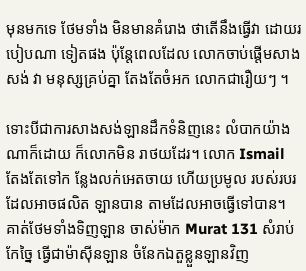មុនមកទេ ថែមទាំង មិនមានគំរោង ថាតើនឹងធ្វើវា ដោយរបៀបណា ទៀតផង ប៉ុន្តែពេលដែល លោកចាប់ផ្តើមសាងសង់ វា មនុស្សគ្រប់គ្នា តែងតែចំអក លោកជារឿយៗ ។

ទោះបីជាការសាងសង់ឡានដឹកទំនិញនេះ លំបាកយ៉ាងណាក៏ដោយ ក៏លោកមិន រាថយដែរ។ លោក Ismail តែងតែទៅក ន្លែងលក់អេតចាយ ហើយប្រមូល របស់របរ ដែលអាចផលិត ឡានបាន តាមដែលអាចធ្វើទៅបាន។ គាត់ថែមទាំងទិញឡាន ចាស់ម៉ាក Murat 131 សំរាប់កែច្នៃ ធ្វើជាម៉ាស៊ីនឡាន ចំនែកឯតួខ្លួនឡានវិញ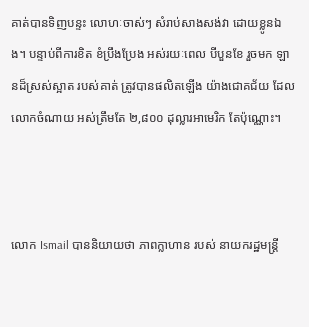គាត់បានទិញបន្ទះ លោហៈចាស់ៗ សំរាប់សាងសង់វា ដោយខ្លូនឯង។ បន្ទាប់ពីការខិត ខំប្រឹងប្រែង អស់រយៈពេល បីបួនខែ រួចមក ឡានដ៏ស្រស់ស្អាត របស់គាត់ ត្រូវបានផលិតឡើង យ៉ាងជោគជ័យ ដែលលោកចំណាយ អស់ត្រឹមតែ ២,៨០០ ដុល្លារអាមេរិក តែប៉ុណ្ណោះ។



លោក Ismail បាននិយាយថា ភាពក្លាហាន របស់ នាយករដ្ឋមន្រ្តី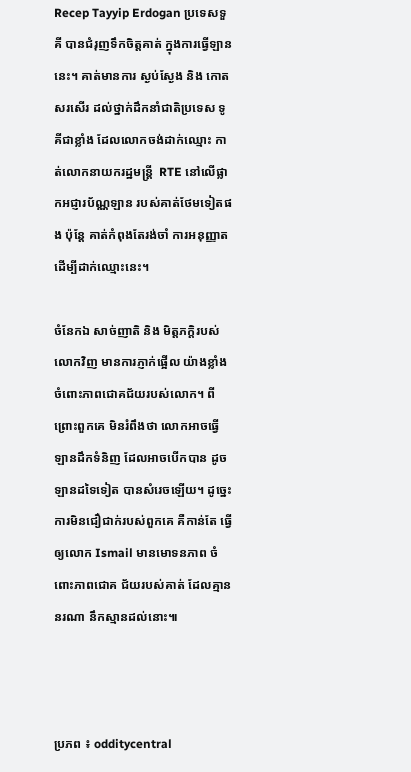Recep Tayyip Erdogan ប្រទេសទួគី បានជំរុញទឹកចិត្តគាត់ ក្នុងការធ្វើឡាននេះ។ គាត់មានការ ស្ងប់ស្ងែង និង កោតសរសើរ ដល់ថ្នាក់ដឹកនាំជាតិប្រទេស ទូគីជាខ្លាំង ដែលលោកចង់ដាក់ឈ្មោះ កាត់លោកនាយករដ្ឋមន្រ្តី  RTE នៅលើផ្លាកអជ្ញារប័ណ្ណឡាន របស់គាត់ថែមទៀតផង ប៉ុន្តែ គាត់កំពុងតែរង់ចាំ ការអនុញ្ញាត ដើម្បីដាក់ឈ្មោះនេះ។

ចំនែកឯ សាច់ញាតិ និង មិត្តភក្តិរបស់លោកវិញ មានការភ្ញាក់ផ្អើល យ៉ាងខ្លាំង ចំពោះភាពជោគជ័យរបស់លោក។ ពីព្រោះពួកគេ មិនរំពឹងថា លោកអាចធ្វើឡានដឹកទំនិញ ដែលអាចបើកបាន ដូចឡានដទៃទៀត បានសំរេចឡើយ។ ដូច្នេះ ការមិនជឿជាក់របស់ពួកគេ គឺកាន់តែ ធ្វើឲ្យលោក Ismail មានមោទនភាព ចំពោះភាពជោគ ជ័យរបស់គាត់ ដែលគ្មាននរណា នឹកស្មានដល់នោះ៕



ប្រភព ៖ odditycentral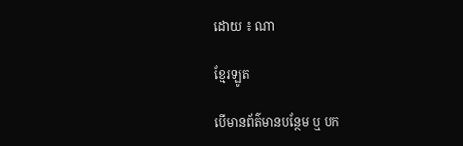ដោយ ៖ ណា

ខ្មែរឡូត

បើមានព័ត៌មានបន្ថែម ឬ បក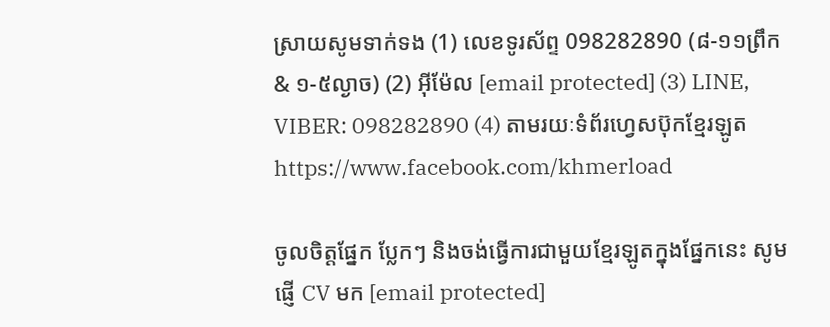ស្រាយសូមទាក់ទង (1) លេខទូរស័ព្ទ 098282890 (៨-១១ព្រឹក & ១-៥ល្ងាច) (2) អ៊ីម៉ែល [email protected] (3) LINE, VIBER: 098282890 (4) តាមរយៈទំព័រហ្វេសប៊ុកខ្មែរឡូត https://www.facebook.com/khmerload

ចូលចិត្តផ្នែក ប្លែកៗ និងចង់ធ្វើការជាមួយខ្មែរឡូតក្នុងផ្នែកនេះ សូមផ្ញើ CV មក [email protected]